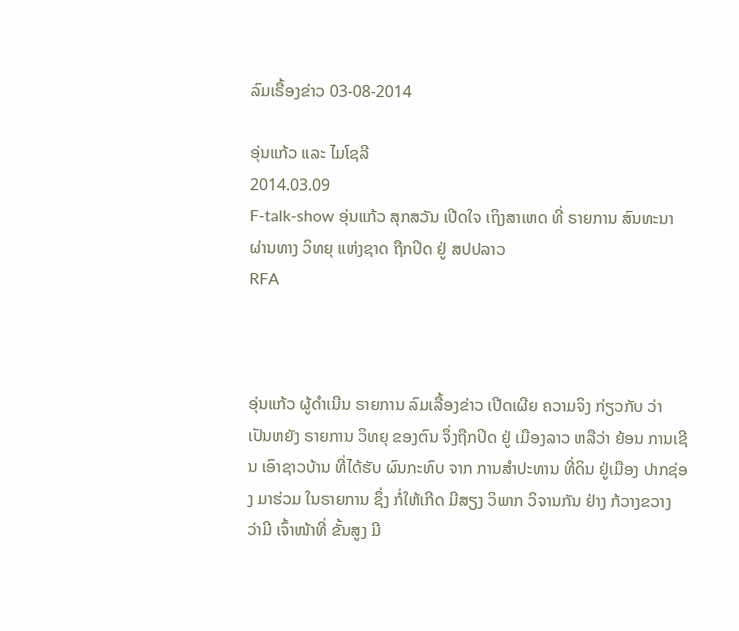ລົມເຣື້ອງຂ່າວ 03-08-2014

ອຸ່ນແກ້ວ ແລະ ໄມໂຊລີ
2014.03.09
F-talk-show ອຸ່ນແກ້ວ ສຸກສວັນ ເປີດໃຈ ເຖິງສາເຫດ ທີ່ ຣາຍການ ສົນທະນາ ຜ່ານທາງ ວິທຍຸ ແຫ່ງຊາດ ຖືກປິດ ຢູ່ ສປປລາວ
RFA



ອຸ່ນແກ້ວ ຜູ້ດຳເນີນ ຣາຍການ ລົມເລື້ອງຂ່າວ ເປີດເຜີຍ ຄວາມຈິງ ກ່ຽວກັບ ວ່າ ເປັນຫຍັງ ຣາຍການ ວິທຍຸ ຂອງຕົນ ຈຶ່ງຖືກປິດ ຢູ່ ເມືອງລາວ ຫລືວ່າ ຍ້ອນ ການເຊີນ ເອົາຊາວບ້ານ ທີ່ໄດ້ຮັບ ຜົນກະທົບ ຈາກ ການສຳປະທານ ທີ່ດິນ ຢູ່ເມືອງ ປາກຊ່ອງ ມາຮ່ວມ ໃນຣາຍການ ຊຶ່ງ ກໍ່ໃຫ້ເກີດ ມີສຽງ ວິພາກ ວິຈານກັນ ຢ່າງ ກ້ວາງຂວາງ ວ່າມີ ເຈົ້າໜ້າທີ່ ຂັ້ນສູງ ມີ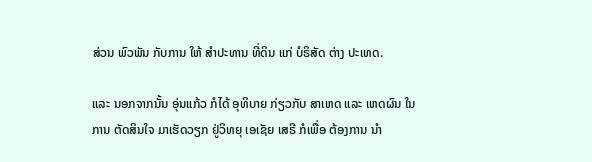ສ່ວນ ພົວພັນ ກັບການ ໃຫ້ ສຳປະທານ ທີ່ດິນ ແກ່ ບໍຣິສັດ ຕ່າງ ປະເທດ.

ແລະ ນອກຈາກນັ້ນ ອຸ່ນແກ້ວ ກໍໄດ້ ອຸທິບາຍ ກ່ຽວກັບ ສາເຫດ ແລະ ເຫດຜົນ ໃນການ ຕັດສິນໃຈ ມາເຮັດວຽກ ຢູ່ວິທຍຸ ເອເຊັຍ ເສຣີ ກໍເພື່ອ ຕ້ອງການ ນຳ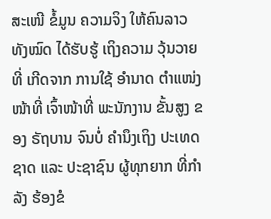ສະເໜີ ຂໍ້ມູນ ຄວາມຈິງ ໃຫ້ຄົນລາວ ທັງໝົດ ໄດ້ຮັບຮູ້ ເຖິງຄວາມ ວຸ້ນວາຍ ທີ່ ເກີດຈາກ ການໃຊ້ ອໍານາດ ຕໍາແໜ່ງ ໜ້າທີ່ ເຈົ້າໜ້າທີ່ ພະນັກງານ ຂັ້ນສູງ ຂອງ ຣັຖບານ ຈົນບໍ່ ຄໍານຶງເຖິງ ປະເທດຊາດ ແລະ ປະຊາຊົນ ຜູ້ທຸກຍາກ ທີ່ກໍາລັງ ຮ້ອງຂໍ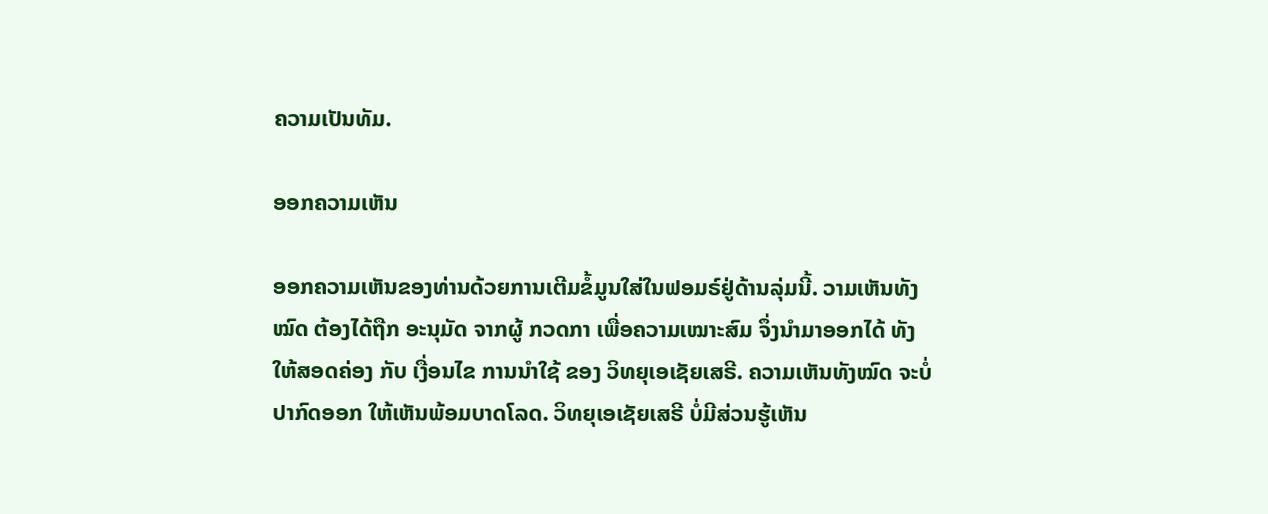ຄວາມເປັນທັມ.

ອອກຄວາມເຫັນ

ອອກຄວາມເຫັນຂອງທ່ານດ້ວຍການເຕີມຂໍ້ມູນໃສ່ໃນຟອມຣ໌ຢູ່ດ້ານລຸ່ມນີ້. ວາມເຫັນທັງໝົດ ຕ້ອງໄດ້ຖືກ ອະນຸມັດ ຈາກຜູ້ ກວດກາ ເພື່ອຄວາມເໝາະສົມ ຈຶ່ງນໍາມາອອກໄດ້ ທັງໃຫ້ສອດຄ່ອງ ກັບ ເງື່ອນໄຂ ການນຳໃຊ້ ຂອງ ວິທຍຸເອເຊັຍເສຣີ. ຄວາມເຫັນທັງໝົດ ຈະບໍ່ປາກົດອອກ ໃຫ້ເຫັນພ້ອມບາດໂລດ. ວິທຍຸເອເຊັຍເສຣີ ບໍ່ມີສ່ວນຮູ້ເຫັນ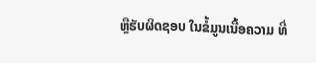ຫຼືຮັບຜິດຊອບ ໃນຂໍ້ມູນເນື້ອຄວາມ ທີ່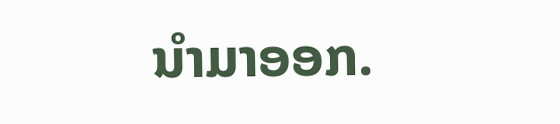ນໍາມາອອກ.